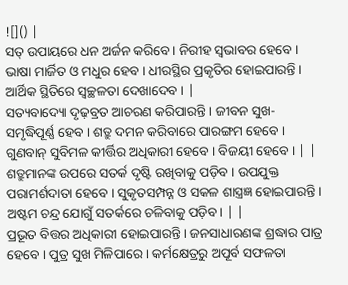![]() |
ସତ୍ ଉପାୟରେ ଧନ ଅର୍ଜନ କରିବେ । ନିରୀହ ସ୍ୱଭାବର ହେବେ । ଭାଷା ମାର୍ଜିତ ଓ ମଧୁର ହେବ । ଧୀରସ୍ଥିର ପ୍ରକୃତିର ହୋଇପାରନ୍ତି । ଆର୍ଥିକ ସ୍ଥିତିରେ ସ୍ୱଚ୍ଛଳତା ଦେଖାଦେବ । |
ସତ୍ୟବାଦ୍ୟୋ ଦୃଢ଼ବ୍ରତ ଆଚରଣ କରିପାରନ୍ତି । ଜୀବନ ସୁଖ-ସମୃଦ୍ଧିପୂର୍ଣ୍ଣ ହେବ । ଶତ୍ରୁ ଦମନ କରିବାରେ ପାରଙ୍ଗମ ହେବେ । ଗୁଣବାନ୍ ସୁବିମଳ କୀର୍ତ୍ତିର ଅଧିକାରୀ ହେବେ । ବିଜୟୀ ହେବେ । | |
ଶତ୍ରୁମାନଙ୍କ ଉପରେ ସତର୍କ ଦୃଷ୍ଟି ରଖିବାକୁ ପଡ଼ିବ । ଉପଯୁକ୍ତ ପରାମର୍ଶଦାତା ହେବେ । ସୁକୃତସମ୍ପନ୍ନ ଓ ସକଳ ଶାସ୍ତ୍ରଜ୍ଞ ହୋଇପାରନ୍ତି । ଅଷ୍ଟମ ଚନ୍ଦ୍ର ଯୋଗୁଁ ସତର୍କରେ ଚଳିବାକୁ ପଡ଼ିବ। | |
ପ୍ରଭୂତ ବିତ୍ତର ଅଧିକାରୀ ହୋଇପାରନ୍ତି । ଜନସାଧାରଣଙ୍କ ଶ୍ରଦ୍ଧାର ପାତ୍ର ହେବେ । ପୁତ୍ର ସୁଖ ମିଳିପାରେ । କର୍ମକ୍ଷେତ୍ରରୁ ଅପୂର୍ବ ସଫଳତା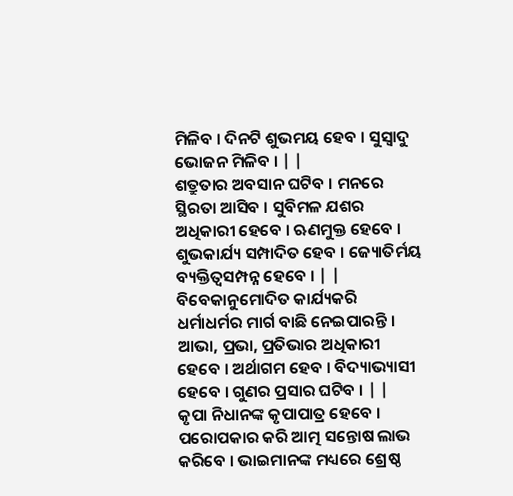ମିଳିବ । ଦିନଟି ଶୁଭମୟ ହେବ । ସୁସ୍ୱାଦୁ ଭୋଜନ ମିଳିବ । | |
ଶତ୍ରୁତାର ଅବସାନ ଘଟିବ । ମନରେ ସ୍ଥିରତା ଆସିବ । ସୁବିମଳ ଯଶର ଅଧିକାରୀ ହେବେ । ଋଣମୁକ୍ତ ହେବେ । ଶୁଭକାର୍ଯ୍ୟ ସମ୍ପାଦିତ ହେବ । ଜ୍ୟୋତିର୍ମୟ ବ୍ୟକ୍ତିତ୍ୱସମ୍ପନ୍ନ ହେବେ । | |
ବିବେକାନୁମୋଦିତ କାର୍ଯ୍ୟକରି ଧର୍ମାଧର୍ମର ମାର୍ଗ ବାଛି ନେଇପାରନ୍ତି । ଆଭା, ପ୍ରଭା, ପ୍ରତିଭାର ଅଧିକାରୀ ହେବେ । ଅର୍ଥାଗମ ହେବ । ବିଦ୍ୟାଭ୍ୟାସୀ ହେବେ । ଗୁଣର ପ୍ରସାର ଘଟିବ । | |
କୃପା ନିଧାନଙ୍କ କୃପାପାତ୍ର ହେବେ । ପରୋପକାର କରି ଆତ୍ମ ସନ୍ତୋଷ ଲାଭ କରିବେ । ଭାଇମାନଙ୍କ ମଧ୍ୟରେ ଶ୍ରେଷ୍ଠ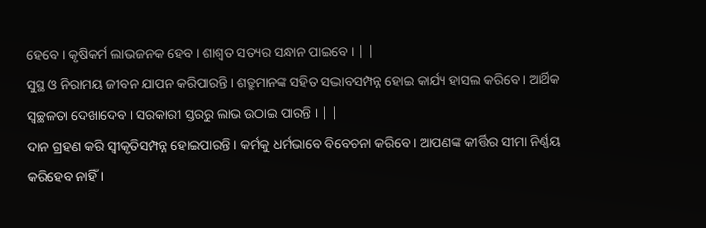ହେବେ । କୃଷିକର୍ମ ଲାଭଜନକ ହେବ । ଶାଶ୍ୱତ ସତ୍ୟର ସନ୍ଧାନ ପାଇବେ । | |
ସୁସ୍ଥ ଓ ନିରାମୟ ଜୀବନ ଯାପନ କରିପାରନ୍ତି । ଶତ୍ରୁମାନଙ୍କ ସହିତ ସଦ୍ଭାବସମ୍ପନ୍ନ ହୋଇ କାର୍ଯ୍ୟ ହାସଲ କରିବେ । ଆର୍ଥିକ ସ୍ୱଚ୍ଛଳତା ଦେଖାଦେବ । ସରକାରୀ ସ୍ତରରୁ ଲାଭ ଉଠାଇ ପାରନ୍ତି । | |
ଦାନ ଗ୍ରହଣ କରି ସ୍ୱୀକୃତିସମ୍ପନ୍ନ ହୋଇପାରନ୍ତି । କର୍ମକୁ ଧର୍ମଭାବେ ବିବେଚନା କରିବେ । ଆପଣଙ୍କ କୀର୍ତ୍ତିର ସୀମା ନିର୍ଣ୍ଣୟ କରିହେବ ନାହିଁ ।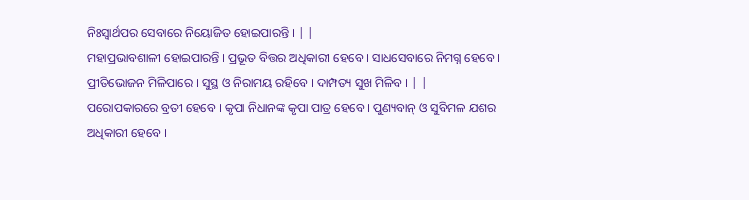ନିଃସ୍ୱାର୍ଥପର ସେବାରେ ନିୟୋଜିତ ହୋଇପାରନ୍ତି । | |
ମହାପ୍ରଭାବଶାଳୀ ହୋଇପାରନ୍ତି । ପ୍ରଭୂତ ବିତ୍ତର ଅଧିକାରୀ ହେବେ । ସାଧସେବାରେ ନିମଗ୍ନ ହେବେ । ପ୍ରୀତିଭୋଜନ ମିଳିପାରେ । ସୁସ୍ଥ ଓ ନିରାମୟ ରହିବେ । ଦାମ୍ପତ୍ୟ ସୁଖ ମିଳିବ । | |
ପରୋପକାରରେ ବ୍ରତୀ ହେବେ । କୃପା ନିଧାନଙ୍କ କୃପା ପାତ୍ର ହେବେ । ପୁଣ୍ୟବାନ୍ ଓ ସୁବିମଳ ଯଶର ଅଧିକାରୀ ହେବେ ।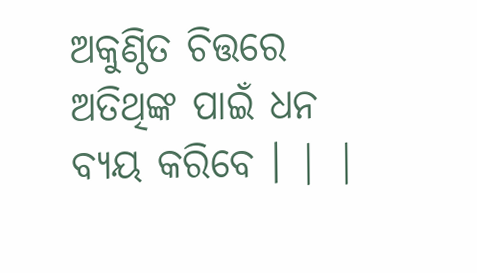ଅକୁଣ୍ଠିତ ଚିତ୍ତରେ ଅତିଥିଙ୍କ ପାଇଁ ଧନ ବ୍ୟୟ କରିବେ । | |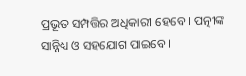ପ୍ରଭୂତ ସମ୍ପତ୍ତିର ଅଧିକାରୀ ହେବେ । ପତ୍ନୀଙ୍କ ସାନ୍ନିଧ୍ୟ ଓ ସହଯୋଗ ପାଇବେ ।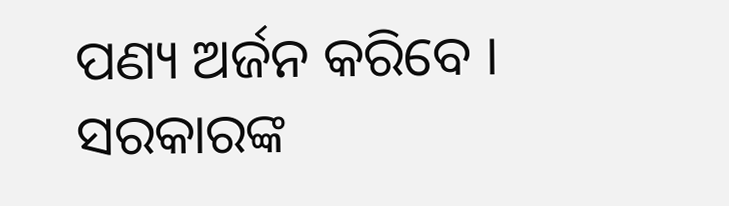ପଣ୍ୟ ଅର୍ଜନ କରିବେ । ସରକାରଙ୍କ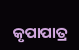କୃପାପାତ୍ର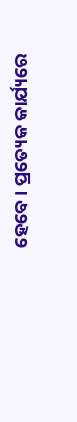ହେବେ । ପ୍ରତ୍ୟେକ କାର୍ଯ୍ୟରେ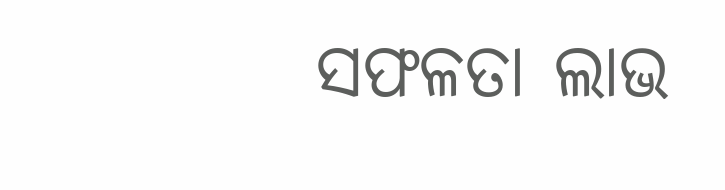ସଫଳତା ଲାଭ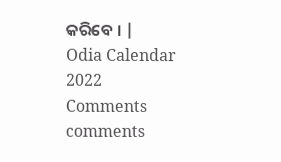କରିବେ । |
Odia Calendar 2022
Comments
comments